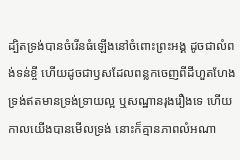ដ្បិតទ្រង់បានចំរើនធំឡើងនៅចំពោះព្រះអង្គ ដូចជាលំពង់ទន់ខ្ចី ហើយដូចជាឫសដែលពន្លកចេញពីដីហួតហែង ទ្រង់ឥតមានទ្រង់ទ្រាយល្អ ឬសណ្ឋានរុងរឿងទេ ហើយកាលយើងបានមើលទ្រង់ នោះក៏គ្មានភាពលំអណា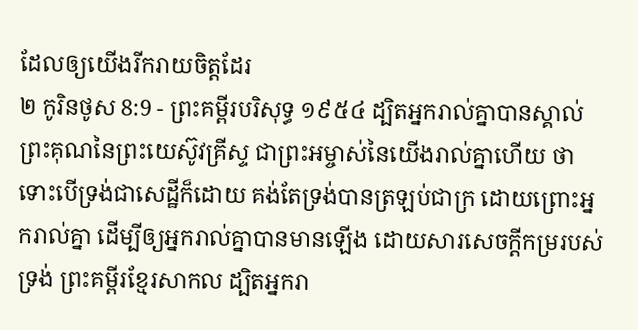ដែលឲ្យយើងរីករាយចិត្តដែរ
២ កូរិនថូស 8:9 - ព្រះគម្ពីរបរិសុទ្ធ ១៩៥៤ ដ្បិតអ្នករាល់គ្នាបានស្គាល់ព្រះគុណនៃព្រះយេស៊ូវគ្រីស្ទ ជាព្រះអម្ចាស់នៃយើងរាល់គ្នាហើយ ថាទោះបើទ្រង់ជាសេដ្ឋីក៏ដោយ គង់តែទ្រង់បានត្រឡប់ជាក្រ ដោយព្រោះអ្នករាល់គ្នា ដើម្បីឲ្យអ្នករាល់គ្នាបានមានឡើង ដោយសារសេចក្ដីកម្ររបស់ទ្រង់ ព្រះគម្ពីរខ្មែរសាកល ដ្បិតអ្នករា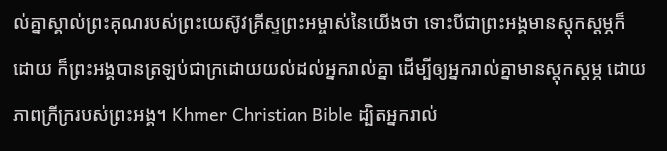ល់គ្នាស្គាល់ព្រះគុណរបស់ព្រះយេស៊ូវគ្រីស្ទព្រះអម្ចាស់នៃយើងថា ទោះបីជាព្រះអង្គមានស្ដុកស្ដម្ភក៏ដោយ ក៏ព្រះអង្គបានត្រឡប់ជាក្រដោយយល់ដល់អ្នករាល់គ្នា ដើម្បីឲ្យអ្នករាល់គ្នាមានស្ដុកស្ដម្ភ ដោយភាពក្រីក្ររបស់ព្រះអង្គ។ Khmer Christian Bible ដ្បិតអ្នករាល់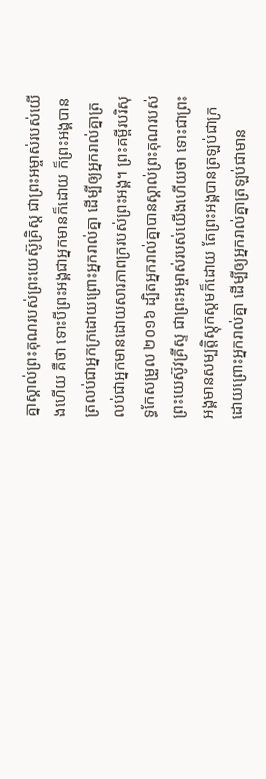គ្នាស្គាល់ព្រះគុណរបស់ព្រះយេស៊ូគ្រិស្ដ ជាព្រះអម្ចាស់របស់យើងហើយ គឺថា ទោះបីព្រះអង្គជាអ្នកមានក៏ដោយ ក៏ព្រះអង្គបានត្រលប់ជាអ្នកក្រដោយព្រោះអ្នករាល់គ្នា ដើម្បីឲ្យអ្នករាល់គ្នាត្រលប់ជាអ្នកមានដោយសារភាពក្ររបស់ព្រះអង្គ។ ព្រះគម្ពីរបរិសុទ្ធកែសម្រួល ២០១៦ ដ្បិតអ្នករាល់គ្នាបានស្គាល់ព្រះគុណរបស់ព្រះយេស៊ូវគ្រីស្ទ ជាព្រះអម្ចាស់របស់យើងហើយថា ទោះជាព្រះអង្គមានសម្បត្តិស្ដុកស្តមក៏ដោយ តែព្រះអង្គបានត្រឡប់ជាក្រ ដោយព្រោះអ្នករាល់គ្នា ដើម្បីឲ្យអ្នករាល់គ្នាត្រឡប់ជាមាន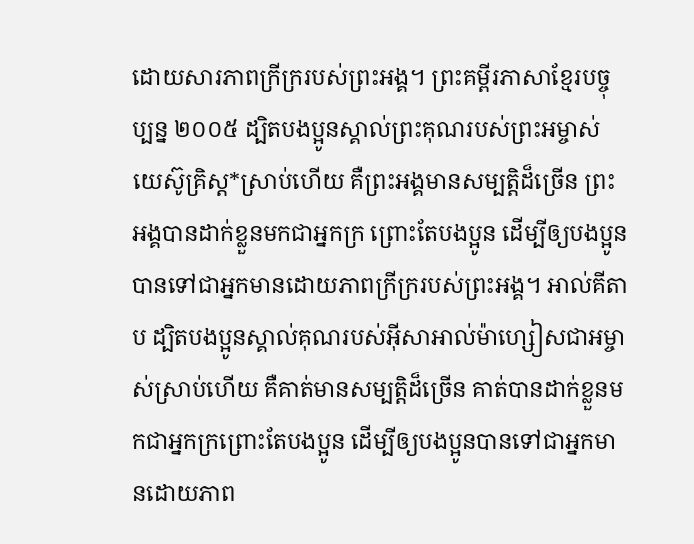ដោយសារភាពក្រីក្ររបស់ព្រះអង្គ។ ព្រះគម្ពីរភាសាខ្មែរបច្ចុប្បន្ន ២០០៥ ដ្បិតបងប្អូនស្គាល់ព្រះគុណរបស់ព្រះអម្ចាស់យេស៊ូគ្រិស្ត*ស្រាប់ហើយ គឺព្រះអង្គមានសម្បត្តិដ៏ច្រើន ព្រះអង្គបានដាក់ខ្លួនមកជាអ្នកក្រ ព្រោះតែបងប្អូន ដើម្បីឲ្យបងប្អូនបានទៅជាអ្នកមានដោយភាពក្រីក្ររបស់ព្រះអង្គ។ អាល់គីតាប ដ្បិតបងប្អូនស្គាល់គុណរបស់អ៊ីសាអាល់ម៉ាហ្សៀសជាអម្ចាស់ស្រាប់ហើយ គឺគាត់មានសម្បត្តិដ៏ច្រើន គាត់បានដាក់ខ្លួនមកជាអ្នកក្រព្រោះតែបងប្អូន ដើម្បីឲ្យបងប្អូនបានទៅជាអ្នកមានដោយភាព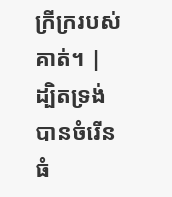ក្រីក្ររបស់គាត់។ |
ដ្បិតទ្រង់បានចំរើនធំ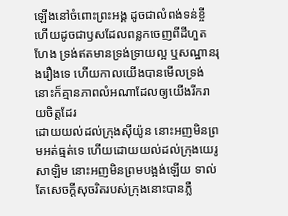ឡើងនៅចំពោះព្រះអង្គ ដូចជាលំពង់ទន់ខ្ចី ហើយដូចជាឫសដែលពន្លកចេញពីដីហួតហែង ទ្រង់ឥតមានទ្រង់ទ្រាយល្អ ឬសណ្ឋានរុងរឿងទេ ហើយកាលយើងបានមើលទ្រង់ នោះក៏គ្មានភាពលំអណាដែលឲ្យយើងរីករាយចិត្តដែរ
ដោយយល់ដល់ក្រុងស៊ីយ៉ូន នោះអញមិនព្រមអត់ធ្មត់ទេ ហើយដោយយល់ដល់ក្រុងយេរូសាឡិម នោះអញមិនព្រមបង្អង់ឡើយ ទាល់តែសេចក្ដីសុចរិតរបស់ក្រុងនោះបានភ្លឺ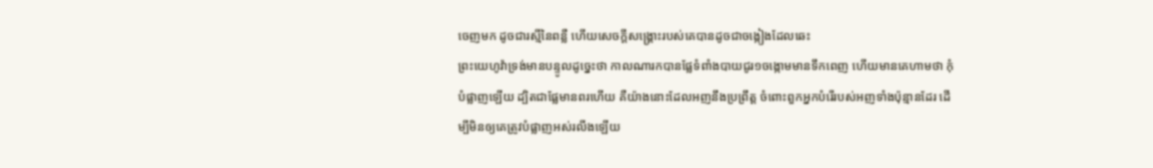ចេញមក ដូចជារស្មីនៃពន្លឺ ហើយសេចក្ដីសង្គ្រោះរបស់គេបានដូចជាចង្កៀងដែលឆេះ
ព្រះយេហូវ៉ាទ្រង់មានបន្ទូលដូច្នេះថា កាលណារកបានផ្លែទំពាំងបាយជូរ១ចង្កោមមានទឹកពេញ ហើយមានគេហាមថា កុំបំផ្លាញឡើយ ដ្បិតជាផ្លែមានពរហើយ គឺយ៉ាងនោះដែលអញនឹងប្រព្រឹត្ត ចំពោះពួកអ្នកបំរើរបស់អញទាំងប៉ុន្មានដែរ ដើម្បីមិនឲ្យគេត្រូវបំផ្លាញអស់រលីងឡើយ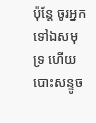ប៉ុន្តែ ចូរអ្នកទៅឯសមុទ្រ ហើយបោះសន្ទូច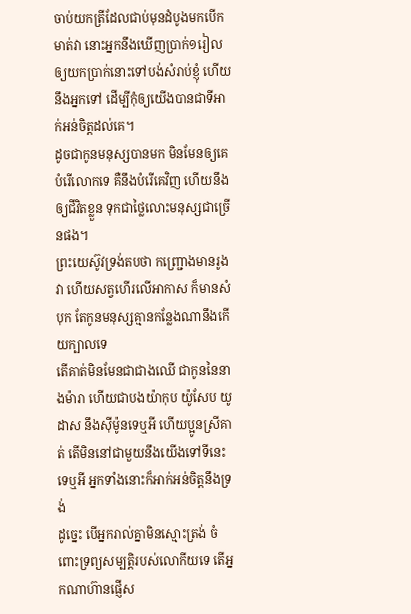ចាប់យកត្រីដែលជាប់មុនដំបូងមកបើកមាត់វា នោះអ្នកនឹងឃើញប្រាក់១រៀល ឲ្យយកប្រាក់នោះទៅបង់សំរាប់ខ្ញុំ ហើយនឹងអ្នកទៅ ដើម្បីកុំឲ្យយើងបានជាទីអាក់អន់ចិត្តដល់គេ។
ដូចជាកូនមនុស្សបានមក មិនមែនឲ្យគេបំរើលោកទេ គឺនឹងបំរើគេវិញ ហើយនឹងឲ្យជីវិតខ្លួន ទុកជាថ្លៃលោះមនុស្សជាច្រើនផង។
ព្រះយេស៊ូវទ្រង់តបថា កញ្ជ្រោងមានរូងវា ហើយសត្វហើរលើអាកាស ក៏មានសំបុក តែកូនមនុស្សគ្មានកន្លែងណានឹងកើយក្បាលទេ
តើគាត់មិនមែនជាជាងឈើ ជាកូននៃនាងម៉ារា ហើយជាបងយ៉ាកុប យ៉ូសែប យូដាស នឹងស៊ីម៉ូនទេឬអី ហើយប្អូនស្រីគាត់ តើមិននៅជាមួយនឹងយើងទៅទីនេះទេឬអី អ្នកទាំងនោះក៏អាក់អន់ចិត្តនឹងទ្រង់
ដូច្នេះ បើអ្នករាល់គ្នាមិនស្មោះត្រង់ ចំពោះទ្រព្យសម្បត្តិរបស់លោកីយទេ តើអ្នកណាហ៊ានផ្ញើស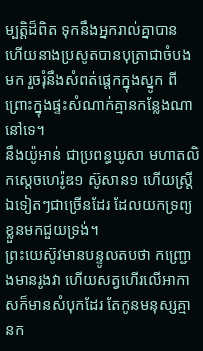ម្បត្តិដ៏ពិត ទុកនឹងអ្នករាល់គ្នាបាន
ហើយនាងប្រសូតបានបុត្រាជាចំបងមក រួចរុំនឹងសំពត់ផ្តេកក្នុងស្នូក ពីព្រោះក្នុងផ្ទះសំណាក់គ្មានកន្លែងណានៅទេ។
នឹងយ៉ូអាន់ ជាប្រពន្ធឃូសា មហាតលិកស្តេចហេរ៉ូឌ១ ស៊ូសាន១ ហើយស្ត្រីឯទៀតៗជាច្រើនដែរ ដែលយកទ្រព្យខ្លួនមកជួយទ្រង់។
ព្រះយេស៊ូវមានបន្ទូលតបថា កញ្ជ្រោងមានរូងវា ហើយសត្វហើរលើអាកាសក៏មានសំបុកដែរ តែកូនមនុស្សគ្មានក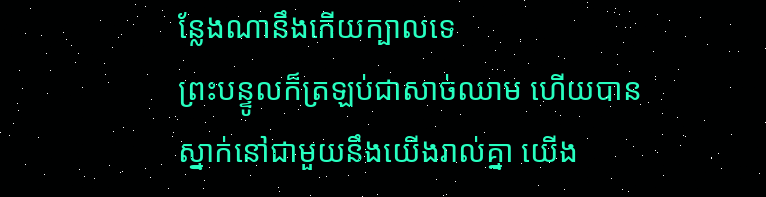ន្លែងណានឹងកើយក្បាលទេ
ព្រះបន្ទូលក៏ត្រឡប់ជាសាច់ឈាម ហើយបានស្នាក់នៅជាមួយនឹងយើងរាល់គ្នា យើង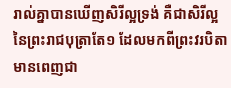រាល់គ្នាបានឃើញសិរីល្អទ្រង់ គឺជាសិរីល្អនៃព្រះរាជបុត្រាតែ១ ដែលមកពីព្រះវរបិតា មានពេញជា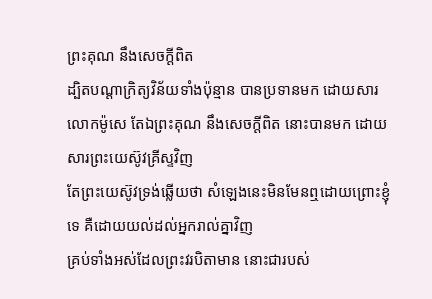ព្រះគុណ នឹងសេចក្ដីពិត
ដ្បិតបណ្តាក្រិត្យវិន័យទាំងប៉ុន្មាន បានប្រទានមក ដោយសារលោកម៉ូសេ តែឯព្រះគុណ នឹងសេចក្ដីពិត នោះបានមក ដោយសារព្រះយេស៊ូវគ្រីស្ទវិញ
តែព្រះយេស៊ូវទ្រង់ឆ្លើយថា សំឡេងនេះមិនមែនឮដោយព្រោះខ្ញុំទេ គឺដោយយល់ដល់អ្នករាល់គ្នាវិញ
គ្រប់ទាំងអស់ដែលព្រះវរបិតាមាន នោះជារបស់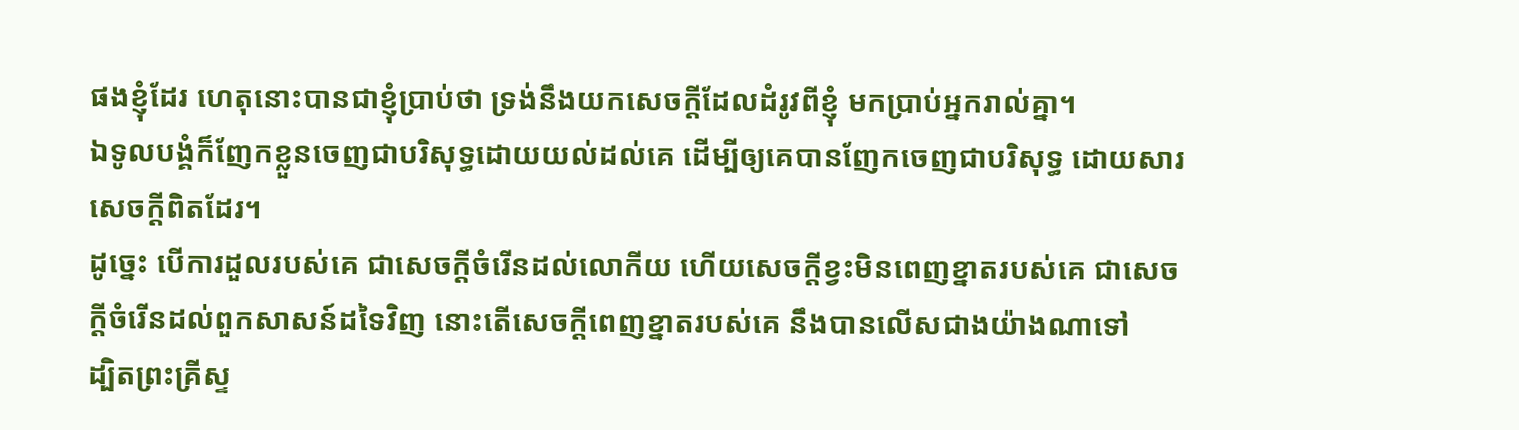ផងខ្ញុំដែរ ហេតុនោះបានជាខ្ញុំប្រាប់ថា ទ្រង់នឹងយកសេចក្ដីដែលដំរូវពីខ្ញុំ មកប្រាប់អ្នករាល់គ្នា។
ឯទូលបង្គំក៏ញែកខ្លួនចេញជាបរិសុទ្ធដោយយល់ដល់គេ ដើម្បីឲ្យគេបានញែកចេញជាបរិសុទ្ធ ដោយសារសេចក្ដីពិតដែរ។
ដូច្នេះ បើការដួលរបស់គេ ជាសេចក្ដីចំរើនដល់លោកីយ ហើយសេចក្ដីខ្វះមិនពេញខ្នាតរបស់គេ ជាសេចក្ដីចំរើនដល់ពួកសាសន៍ដទៃវិញ នោះតើសេចក្ដីពេញខ្នាតរបស់គេ នឹងបានលើសជាងយ៉ាងណាទៅ
ដ្បិតព្រះគ្រីស្ទ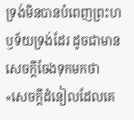ទ្រង់មិនបានបំពេញព្រះហឫទ័យទ្រង់ដែរ ដូចជាមានសេចក្ដីចែងទុកមកថា «សេចក្ដីដំនៀលដែលគេ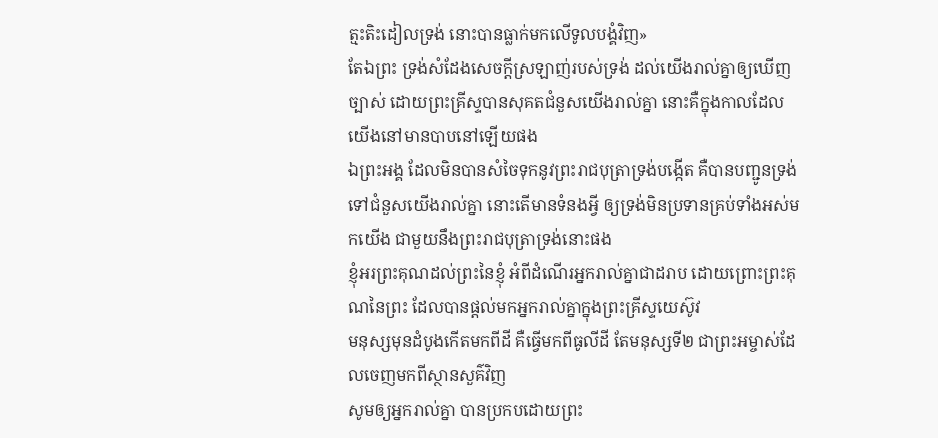ត្មះតិះដៀលទ្រង់ នោះបានធ្លាក់មកលើទូលបង្គំវិញ»
តែឯព្រះ ទ្រង់សំដែងសេចក្ដីស្រឡាញ់របស់ទ្រង់ ដល់យើងរាល់គ្នាឲ្យឃើញច្បាស់ ដោយព្រះគ្រីស្ទបានសុគតជំនួសយើងរាល់គ្នា នោះគឺក្នុងកាលដែលយើងនៅមានបាបនៅឡើយផង
ឯព្រះអង្គ ដែលមិនបានសំចៃទុកនូវព្រះរាជបុត្រាទ្រង់បង្កើត គឺបានបញ្ជូនទ្រង់ទៅជំនួសយើងរាល់គ្នា នោះតើមានទំនងអ្វី ឲ្យទ្រង់មិនប្រទានគ្រប់ទាំងអស់មកយើង ជាមួយនឹងព្រះរាជបុត្រាទ្រង់នោះផង
ខ្ញុំអរព្រះគុណដល់ព្រះនៃខ្ញុំ អំពីដំណើរអ្នករាល់គ្នាជាដរាប ដោយព្រោះព្រះគុណនៃព្រះ ដែលបានផ្តល់មកអ្នករាល់គ្នាក្នុងព្រះគ្រីស្ទយេស៊ូវ
មនុស្សមុនដំបូងកើតមកពីដី គឺធ្វើមកពីធូលីដី តែមនុស្សទី២ ជាព្រះអម្ចាស់ដែលចេញមកពីស្ថានសួគ៌វិញ
សូមឲ្យអ្នករាល់គ្នា បានប្រកបដោយព្រះ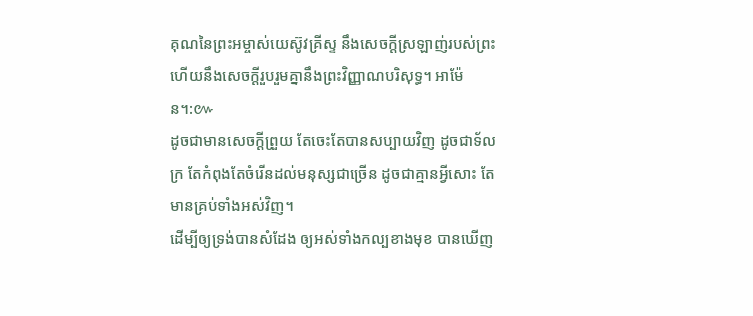គុណនៃព្រះអម្ចាស់យេស៊ូវគ្រីស្ទ នឹងសេចក្ដីស្រឡាញ់របស់ព្រះ ហើយនឹងសេចក្ដីរួបរួមគ្នានឹងព្រះវិញ្ញាណបរិសុទ្ធ។ អាម៉ែន។:៚
ដូចជាមានសេចក្ដីព្រួយ តែចេះតែបានសប្បាយវិញ ដូចជាទ័លក្រ តែកំពុងតែចំរើនដល់មនុស្សជាច្រើន ដូចជាគ្មានអ្វីសោះ តែមានគ្រប់ទាំងអស់វិញ។
ដើម្បីឲ្យទ្រង់បានសំដែង ឲ្យអស់ទាំងកល្បខាងមុខ បានឃើញ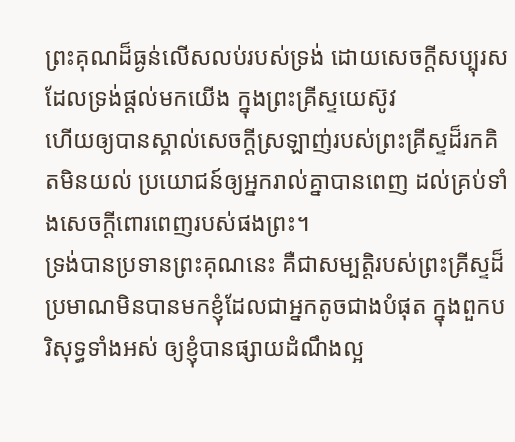ព្រះគុណដ៏ធ្ងន់លើសលប់របស់ទ្រង់ ដោយសេចក្ដីសប្បុរស ដែលទ្រង់ផ្តល់មកយើង ក្នុងព្រះគ្រីស្ទយេស៊ូវ
ហើយឲ្យបានស្គាល់សេចក្ដីស្រឡាញ់របស់ព្រះគ្រីស្ទដ៏រកគិតមិនយល់ ប្រយោជន៍ឲ្យអ្នករាល់គ្នាបានពេញ ដល់គ្រប់ទាំងសេចក្ដីពោរពេញរបស់ផងព្រះ។
ទ្រង់បានប្រទានព្រះគុណនេះ គឺជាសម្បត្តិរបស់ព្រះគ្រីស្ទដ៏ប្រមាណមិនបានមកខ្ញុំដែលជាអ្នកតូចជាងបំផុត ក្នុងពួកបរិសុទ្ធទាំងអស់ ឲ្យខ្ញុំបានផ្សាយដំណឹងល្អ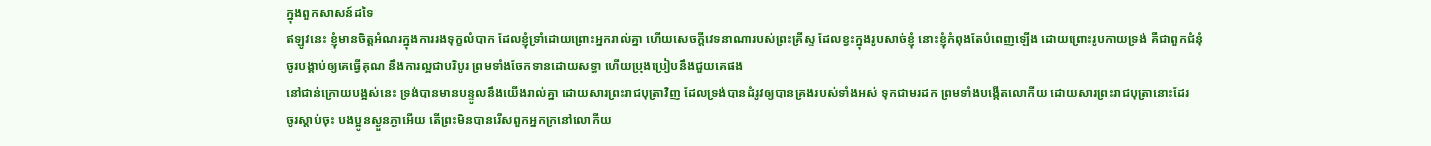ក្នុងពួកសាសន៍ដទៃ
ឥឡូវនេះ ខ្ញុំមានចិត្តអំណរក្នុងការរងទុក្ខលំបាក ដែលខ្ញុំទ្រាំដោយព្រោះអ្នករាល់គ្នា ហើយសេចក្ដីវេទនាណារបស់ព្រះគ្រីស្ទ ដែលខ្វះក្នុងរូបសាច់ខ្ញុំ នោះខ្ញុំកំពុងតែបំពេញឡើង ដោយព្រោះរូបកាយទ្រង់ គឺជាពួកជំនុំ
ចូរបង្គាប់ឲ្យគេធ្វើគុណ នឹងការល្អជាបរិបូរ ព្រមទាំងចែកទានដោយសទ្ធា ហើយប្រុងប្រៀបនឹងជួយគេផង
នៅជាន់ក្រោយបង្អស់នេះ ទ្រង់បានមានបន្ទូលនឹងយើងរាល់គ្នា ដោយសារព្រះរាជបុត្រាវិញ ដែលទ្រង់បានដំរូវឲ្យបានគ្រងរបស់ទាំងអស់ ទុកជាមរដក ព្រមទាំងបង្កើតលោកីយ ដោយសារព្រះរាជបុត្រានោះដែរ
ចូរស្តាប់ចុះ បងប្អូនស្ងួនភ្ងាអើយ តើព្រះមិនបានរើសពួកអ្នកក្រនៅលោកីយ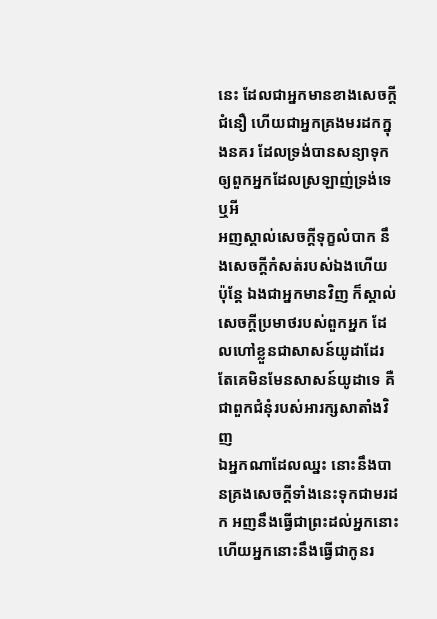នេះ ដែលជាអ្នកមានខាងសេចក្ដីជំនឿ ហើយជាអ្នកគ្រងមរដកក្នុងនគរ ដែលទ្រង់បានសន្យាទុក ឲ្យពួកអ្នកដែលស្រឡាញ់ទ្រង់ទេឬអី
អញស្គាល់សេចក្ដីទុក្ខលំបាក នឹងសេចក្ដីកំសត់របស់ឯងហើយ ប៉ុន្តែ ឯងជាអ្នកមានវិញ ក៏ស្គាល់សេចក្ដីប្រមាថរបស់ពួកអ្នក ដែលហៅខ្លួនជាសាសន៍យូដាដែរ តែគេមិនមែនសាសន៍យូដាទេ គឺជាពួកជំនុំរបស់អារក្សសាតាំងវិញ
ឯអ្នកណាដែលឈ្នះ នោះនឹងបានគ្រងសេចក្ដីទាំងនេះទុកជាមរដក អញនឹងធ្វើជាព្រះដល់អ្នកនោះ ហើយអ្នកនោះនឹងធ្វើជាកូនរ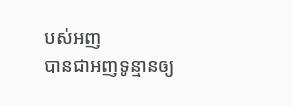បស់អញ
បានជាអញទូន្មានឲ្យ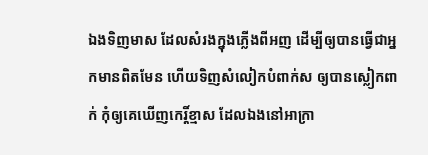ឯងទិញមាស ដែលសំរងក្នុងភ្លើងពីអញ ដើម្បីឲ្យបានធ្វើជាអ្នកមានពិតមែន ហើយទិញសំលៀកបំពាក់ស ឲ្យបានស្លៀកពាក់ កុំឲ្យគេឃើញកេរ្តិ៍ខ្មាស ដែលឯងនៅអាក្រា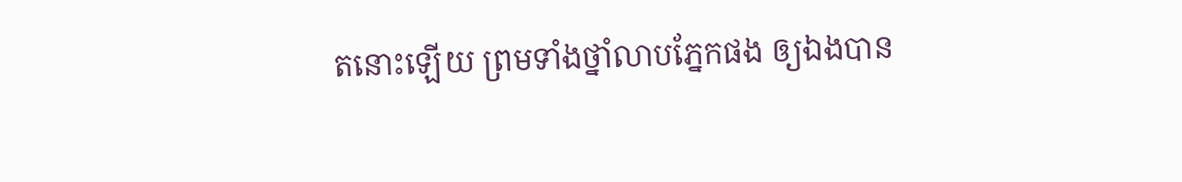តនោះឡើយ ព្រមទាំងថ្នាំលាបភ្នែកផង ឲ្យឯងបាន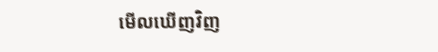មើលឃើញវិញ